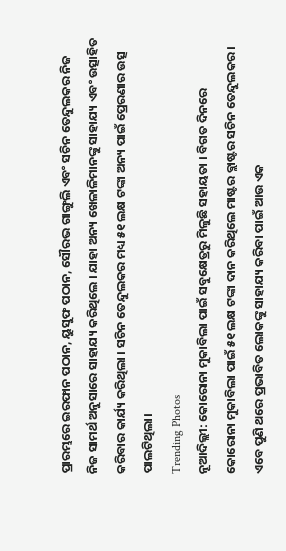ପ୍ରାରମ୍ଭରେ ଇରଫାନ ପଠାନ, ୟୁସୁଫ ପଠାନ, ସୌରଭ ଗାଙ୍ଗୁଲି ଏବଂ ସଚିନ ତେନ୍ଦୁଲକର ନିଜ ନିଜ ସାମର୍ଥ ଅନୁସାରେ ସାହାଯ୍ୟ କରିଥିଲେ । ଯାହା ଅନ୍ୟ ଖେଳାଳିମାନଙ୍କୁ ସାହାଯ୍ୟ ଏବଂ ଉତ୍ସାହିତ କରିବାର କାର୍ଯ୍ୟ କରିଥିଲା । ସଚିନ ତେନ୍ଦୁଲକର ମଧ୍ୟ ୫୧ ଲକ୍ଷ ଟଙ୍କା ଅନ୍ୟ ପାଇଁ ପ୍ରେରଣାର ଉତ୍ସ ପାଲଟିଥିଲା।
Trending Photos
ନୂଆଦିଲ୍ଲୀ: କୋରୋନା ମୁକାବିଲା ପାଇଁ ସବୁକ୍ଷେତ୍ରରୁ ମିଳୁଛି ସହାୟତା । ବିଗତ ଦିନରେ କୋରୋନା ମୁକାବିଲା ପାଇଁ ୫୧ ଲକ୍ଷ ଟଙ୍କା ଦାନ କରିଥିଲେ ମାଷ୍ଟର ବ୍ଲାଷ୍ଟର ସଚିନ ତେନ୍ଦୁଲକର । ଏବେ ପୁଣି ଥରେ ପ୍ରଭାବିତ ଲୋକଙ୍କୁ ସାହାଯ୍ୟ କରିବା ପାଇଁ ଆଉ ଏକ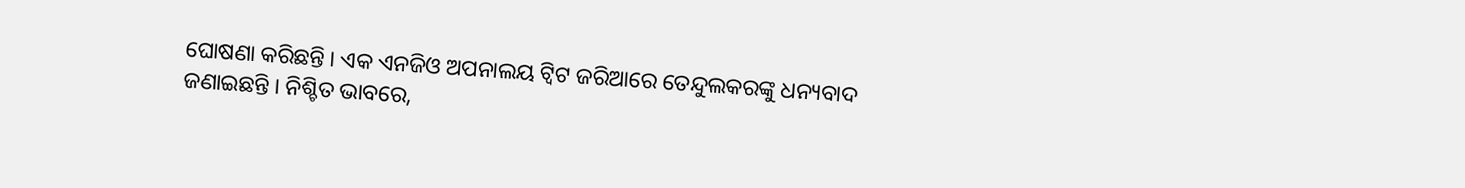ଘୋଷଣା କରିଛନ୍ତି । ଏକ ଏନଜିଓ ଅପନାଲୟ ଟ୍ୱିଟ ଜରିଆରେ ତେନ୍ଦୁଲକରଙ୍କୁ ଧନ୍ୟବାଦ ଜଣାଇଛନ୍ତି । ନିଶ୍ଚିତ ଭାବରେ,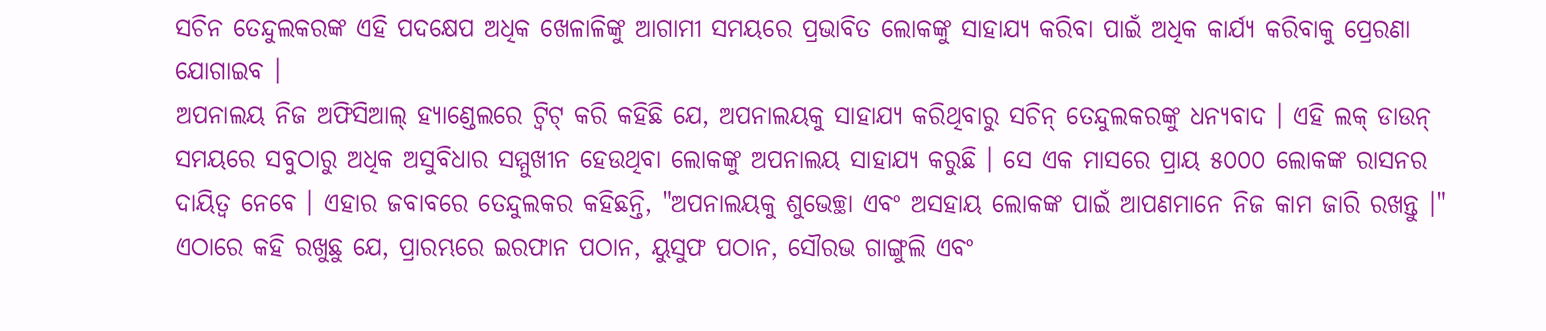ସଚିନ ତେନ୍ଦୁଲକରଙ୍କ ଏହି ପଦକ୍ଷେପ ଅଧିକ ଖେଳାଳିଙ୍କୁ ଆଗାମୀ ସମୟରେ ପ୍ରଭାବିତ ଲୋକଙ୍କୁ ସାହାଯ୍ୟ କରିବା ପାଇଁ ଅଧିକ କାର୍ଯ୍ୟ କରିବାକୁ ପ୍ରେରଣା ଯୋଗାଇବ ।
ଅପନାଲୟ ନିଜ ଅଫିସିଆଲ୍ ହ୍ୟାଣ୍ଡେଲରେ ଟ୍ୱିଟ୍ କରି କହିଛି ଯେ, ଅପନାଲୟକୁ ସାହାଯ୍ୟ କରିଥିବାରୁ ସଚିନ୍ ତେନ୍ଦୁଲକରଙ୍କୁ ଧନ୍ୟବାଦ । ଏହି ଲକ୍ ଡାଉନ୍ ସମୟରେ ସବୁଠାରୁ ଅଧିକ ଅସୁବିଧାର ସମ୍ମୁଖୀନ ହେଉଥିବା ଲୋକଙ୍କୁ ଅପନାଲୟ ସାହାଯ୍ୟ କରୁଛି । ସେ ଏକ ମାସରେ ପ୍ରାୟ ୫୦୦୦ ଲୋକଙ୍କ ରାସନର ଦାୟିତ୍ୱ ନେବେ । ଏହାର ଜବାବରେ ତେନ୍ଦୁଲକର କହିଛନ୍ତି, "ଅପନାଲୟକୁ ଶୁଭେଚ୍ଛା ଏବଂ ଅସହାୟ ଲୋକଙ୍କ ପାଇଁ ଆପଣମାନେ ନିଜ କାମ ଜାରି ରଖନ୍ତୁ ।"
ଏଠାରେ କହି ରଖୁଛୁ ଯେ, ପ୍ରାରମ୍ଭରେ ଇରଫାନ ପଠାନ, ୟୁସୁଫ ପଠାନ, ସୌରଭ ଗାଙ୍ଗୁଲି ଏବଂ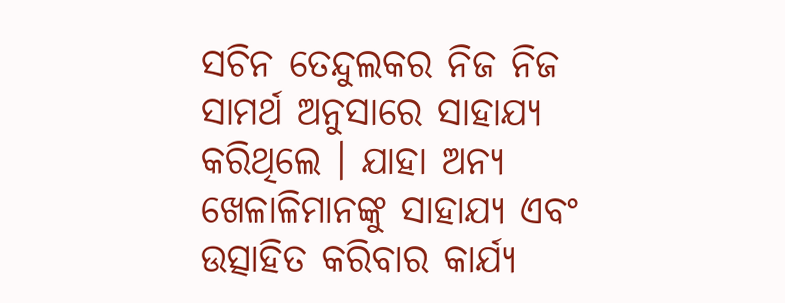ସଚିନ ତେନ୍ଦୁଲକର ନିଜ ନିଜ ସାମର୍ଥ ଅନୁସାରେ ସାହାଯ୍ୟ କରିଥିଲେ । ଯାହା ଅନ୍ୟ ଖେଳାଳିମାନଙ୍କୁ ସାହାଯ୍ୟ ଏବଂ ଉତ୍ସାହିତ କରିବାର କାର୍ଯ୍ୟ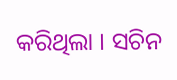କରିଥିଲା । ସଚିନ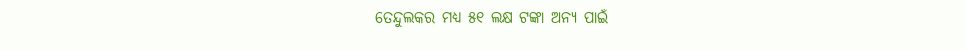ତେନ୍ଦୁଲକର ମଧ୍ୟ ୫୧ ଲକ୍ଷ ଟଙ୍କା ଅନ୍ୟ ପାଇଁ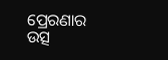ପ୍ରେରଣାର ଉତ୍ସ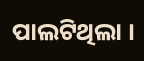ପାଲଟିଥିଲା ।